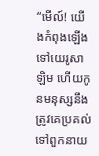“មើល៍! យើងកំពុងឡើងទៅយេរូសាឡិម ហើយកូនមនុស្សនឹងត្រូវគេប្រគល់ទៅពួកនាយ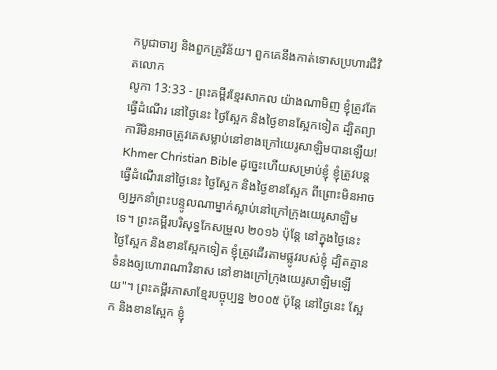កបូជាចារ្យ និងពួកគ្រូវិន័យ។ ពួកគេនឹងកាត់ទោសប្រហារជីវិតលោក
លូកា 13:33 - ព្រះគម្ពីរខ្មែរសាកល យ៉ាងណាមិញ ខ្ញុំត្រូវតែធ្វើដំណើរ នៅថ្ងៃនេះ ថ្ងៃស្អែក និងថ្ងៃខានស្អែកទៀត ដ្បិតព្យាការីមិនអាចត្រូវគេសម្លាប់នៅខាងក្រៅយេរូសាឡិមបានឡើយ! Khmer Christian Bible ដូច្នេះហើយសម្រាប់ខ្ញុំ ខ្ញុំត្រូវបន្ដធ្វើដំណើរនៅថ្ងៃនេះ ថ្ងៃស្អែក និងថ្ងៃខានស្អែក ពីព្រោះមិនអាចឲ្យអ្នកនាំព្រះបន្ទូលណាម្នាក់ស្លាប់នៅក្រៅក្រុងយេរូសាឡិមទេ។ ព្រះគម្ពីរបរិសុទ្ធកែសម្រួល ២០១៦ ប៉ុន្តែ នៅក្នុងថ្ងៃនេះ ថ្ងៃស្អែក និងខានស្អែកទៀត ខ្ញុំត្រូវដើរតាមផ្លូវរបស់ខ្ញុំ ដ្បិតគ្មានទំនងឲ្យហោរាណាវិនាស នៅខាងក្រៅក្រុងយេរូសាឡិមឡើយ"។ ព្រះគម្ពីរភាសាខ្មែរបច្ចុប្បន្ន ២០០៥ ប៉ុន្តែ នៅថ្ងៃនេះ ស្អែក និងខានស្អែក ខ្ញុំ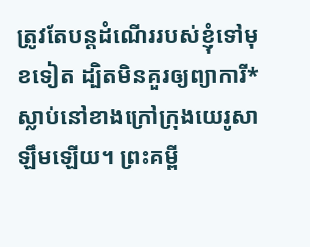ត្រូវតែបន្តដំណើររបស់ខ្ញុំទៅមុខទៀត ដ្បិតមិនគួរឲ្យព្យាការី*ស្លាប់នៅខាងក្រៅក្រុងយេរូសាឡឹមឡើយ។ ព្រះគម្ពី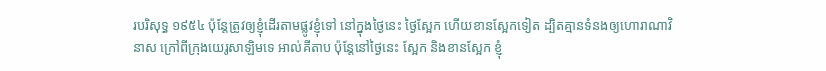របរិសុទ្ធ ១៩៥៤ ប៉ុន្តែត្រូវឲ្យខ្ញុំដើរតាមផ្លូវខ្ញុំទៅ នៅក្នុងថ្ងៃនេះ ថ្ងៃស្អែក ហើយខានស្អែកទៀត ដ្បិតគ្មានទំនងឲ្យហោរាណាវិនាស ក្រៅពីក្រុងយេរូសាឡិមទេ អាល់គីតាប ប៉ុន្តែនៅថ្ងៃនេះ ស្អែក និងខានស្អែក ខ្ញុំ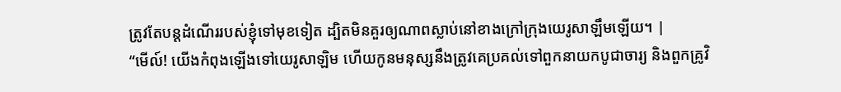ត្រូវតែបន្ដដំណើររបស់ខ្ញុំទៅមុខទៀត ដ្បិតមិនគួរឲ្យណាពស្លាប់នៅខាងក្រៅក្រុងយេរូសាឡឹមឡើយ។ |
“មើល៍! យើងកំពុងឡើងទៅយេរូសាឡិម ហើយកូនមនុស្សនឹងត្រូវគេប្រគល់ទៅពួកនាយកបូជាចារ្យ និងពួកគ្រូវិ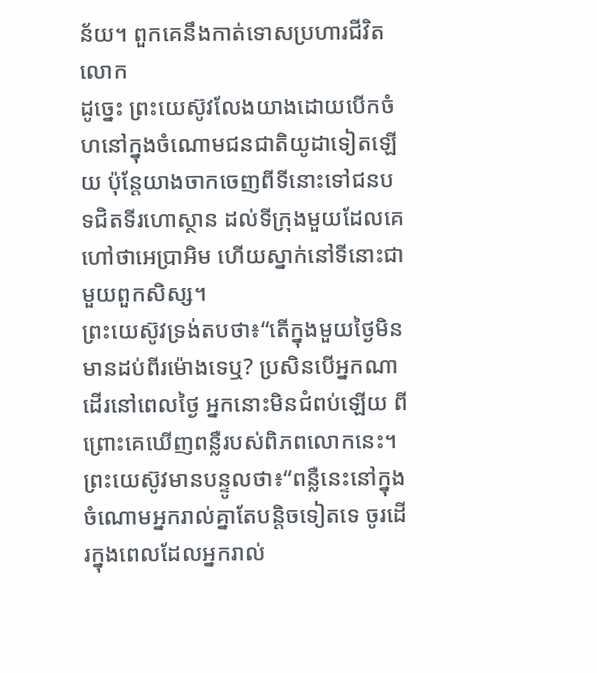ន័យ។ ពួកគេនឹងកាត់ទោសប្រហារជីវិតលោក
ដូច្នេះ ព្រះយេស៊ូវលែងយាងដោយបើកចំហនៅក្នុងចំណោមជនជាតិយូដាទៀតឡើយ ប៉ុន្តែយាងចាកចេញពីទីនោះទៅជនបទជិតទីរហោស្ថាន ដល់ទីក្រុងមួយដែលគេហៅថាអេប្រាអិម ហើយស្នាក់នៅទីនោះជាមួយពួកសិស្ស។
ព្រះយេស៊ូវទ្រង់តបថា៖“តើក្នុងមួយថ្ងៃមិនមានដប់ពីរម៉ោងទេឬ? ប្រសិនបើអ្នកណាដើរនៅពេលថ្ងៃ អ្នកនោះមិនជំពប់ឡើយ ពីព្រោះគេឃើញពន្លឺរបស់ពិភពលោកនេះ។
ព្រះយេស៊ូវមានបន្ទូលថា៖“ពន្លឺនេះនៅក្នុងចំណោមអ្នករាល់គ្នាតែបន្តិចទៀតទេ ចូរដើរក្នុងពេលដែលអ្នករាល់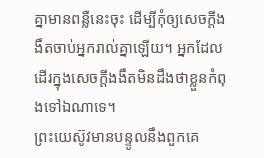គ្នាមានពន្លឺនេះចុះ ដើម្បីកុំឲ្យសេចក្ដីងងឹតចាប់អ្នករាល់គ្នាឡើយ។ អ្នកដែលដើរក្នុងសេចក្ដីងងឹតមិនដឹងថាខ្លួនកំពុងទៅឯណាទេ។
ព្រះយេស៊ូវមានបន្ទូលនឹងពួកគេ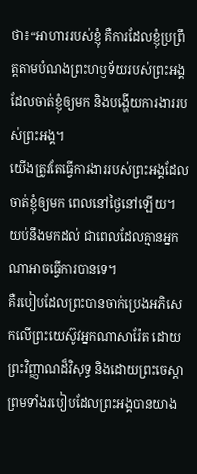ថា៖“អាហាររបស់ខ្ញុំ គឺការដែលខ្ញុំប្រព្រឹត្តតាមបំណងព្រះហឫទ័យរបស់ព្រះអង្គដែលចាត់ខ្ញុំឲ្យមក និងបង្ហើយការងាររបស់ព្រះអង្គ។
យើងត្រូវតែធ្វើការងាររបស់ព្រះអង្គដែលចាត់ខ្ញុំឲ្យមក ពេលនៅថ្ងៃនៅឡើយ។ យប់នឹងមកដល់ ជាពេលដែលគ្មានអ្នកណាអាចធ្វើការបានទេ។
គឺរបៀបដែលព្រះបានចាក់ប្រេងអភិសេកលើព្រះយេស៊ូវអ្នកណាសារ៉ែត ដោយព្រះវិញ្ញាណដ៏វិសុទ្ធ និងដោយព្រះចេស្ដា ព្រមទាំងរបៀបដែលព្រះអង្គបានយាង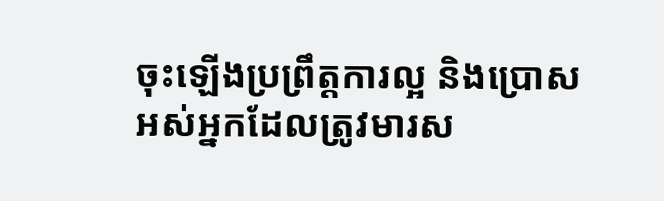ចុះឡើងប្រព្រឹត្តការល្អ និងប្រោសអស់អ្នកដែលត្រូវមារស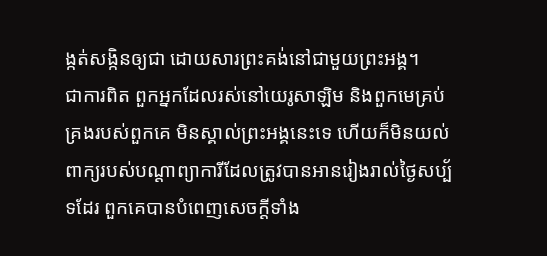ង្កត់សង្កិនឲ្យជា ដោយសារព្រះគង់នៅជាមួយព្រះអង្គ។
ជាការពិត ពួកអ្នកដែលរស់នៅយេរូសាឡិម និងពួកមេគ្រប់គ្រងរបស់ពួកគេ មិនស្គាល់ព្រះអង្គនេះទេ ហើយក៏មិនយល់ពាក្យរបស់បណ្ដាព្យាការីដែលត្រូវបានអានរៀងរាល់ថ្ងៃសប្ប័ទដែរ ពួកគេបានបំពេញសេចក្ដីទាំង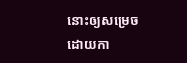នោះឲ្យសម្រេចដោយកា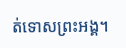ត់ទោសព្រះអង្គ។